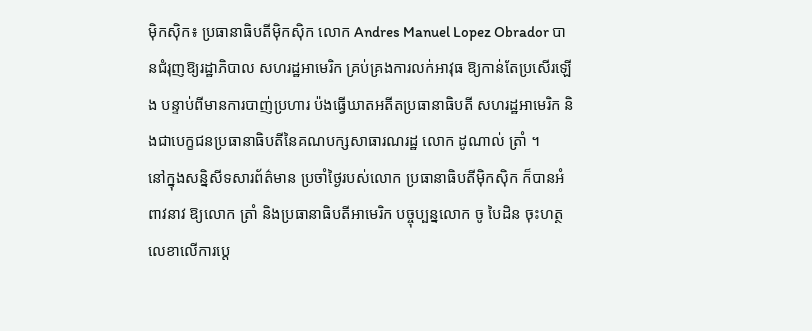ម៉ិកស៊ិក៖ ប្រធានាធិបតីម៉ិកស៊ិក លោក Andres Manuel Lopez Obrador បានជំរុញឱ្យរដ្ឋាភិបាល សហរដ្ឋអាមេរិក គ្រប់គ្រងការលក់អាវុធ ឱ្យកាន់តែប្រសើរឡើង បន្ទាប់ពីមានការបាញ់ប្រហារ ប៉ងធ្វើឃាតអតីតប្រធានាធិបតី សហរដ្ឋអាមេរិក និងជាបេក្ខជនប្រធានាធិបតីនៃគណបក្សសាធារណរដ្ឋ លោក ដូណាល់ ត្រាំ ។
នៅក្នុងសន្និសីទសារព័ត៌មាន ប្រចាំថ្ងៃរបស់លោក ប្រធានាធិបតីម៉ិកស៊ិក ក៏បានអំពាវនាវ ឱ្យលោក ត្រាំ និងប្រធានាធិបតីអាមេរិក បច្ចុប្បន្នលោក ចូ បៃដិន ចុះហត្ថលេខាលើការប្តេ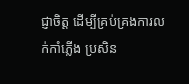ជ្ញាចិត្ត ដើម្បីគ្រប់គ្រងការលក់កាំភ្លើង ប្រសិន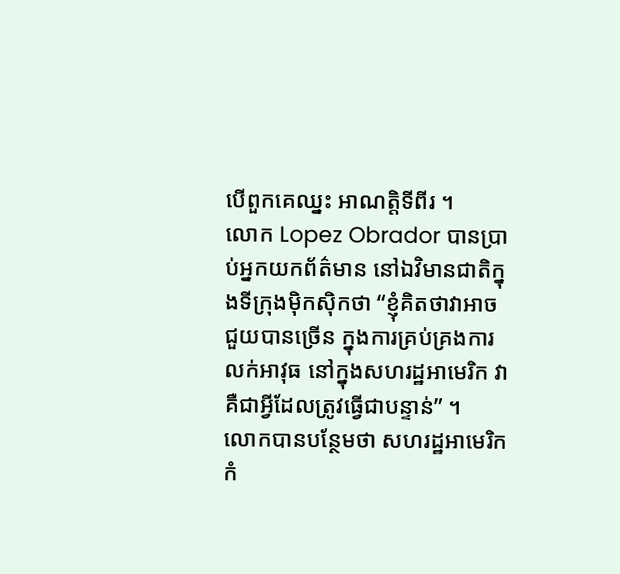បើពួកគេឈ្នះ អាណត្តិទីពីរ ។
លោក Lopez Obrador បានប្រាប់អ្នកយកព័ត៌មាន នៅឯវិមានជាតិក្នុងទីក្រុងម៉ិកស៊ិកថា “ខ្ញុំគិតថាវាអាចជួយបានច្រើន ក្នុងការគ្រប់គ្រងការលក់អាវុធ នៅក្នុងសហរដ្ឋអាមេរិក វាគឺជាអ្វីដែលត្រូវធ្វើជាបន្ទាន់” ។
លោកបានបន្ថែមថា សហរដ្ឋអាមេរិក កំ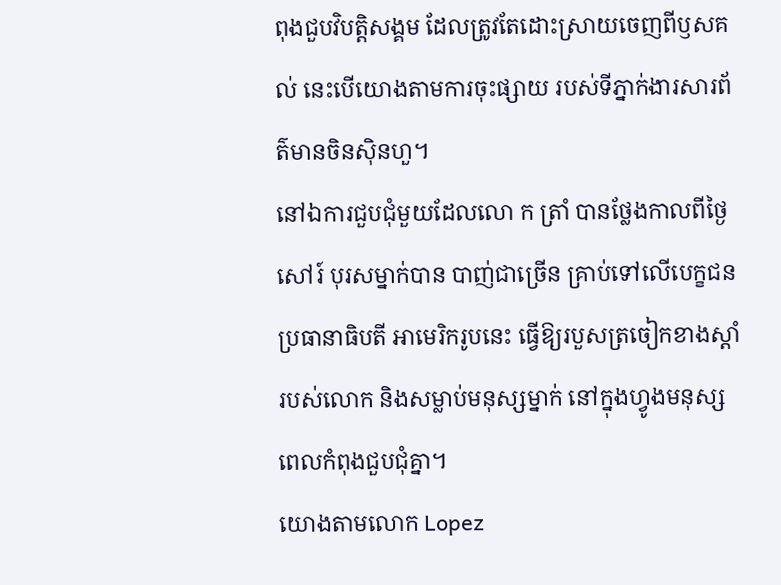ពុងជួបវិបត្តិសង្គម ដែលត្រូវតែដោះស្រាយចេញពីឫសគល់ នេះបើយោងតាមការចុះផ្សាយ របស់ទីភ្នាក់ងារសារព័ត៌មានចិនស៊ិនហួ។
នៅឯការជួបជុំមួយដែលលោ ក ត្រាំ បានថ្លែងកាលពីថ្ងៃសៅរ៍ បុរសម្នាក់បាន បាញ់ជាច្រើន គ្រាប់ទៅលើបេក្ខជន ប្រធានាធិបតី អាមេរិករូបនេះ ធ្វើឱ្យរបួសត្រចៀកខាងស្តាំ របស់លោក និងសម្លាប់មនុស្សម្នាក់ នៅក្នុងហ្វូងមនុស្ស ពេលកំពុងជួបជុំគ្នា។
យោងតាមលោក Lopez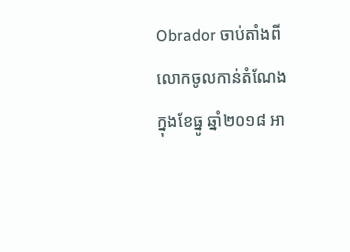Obrador ចាប់តាំងពីលោកចូលកាន់តំណែងក្នុងខែធ្នូ ឆ្នាំ២០១៨ អា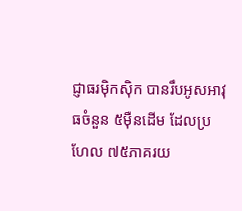ជ្ញាធរម៉ិកស៊ិក បានរឹបអូសអាវុធចំនួន ៥ម៉ឺនដើម ដែលប្រហែល ៧៥ភាគរយ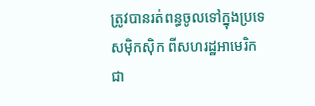ត្រូវបានរត់ពន្ធចូលទៅក្នុងប្រទេសម៉ិកស៊ិក ពីសហរដ្ឋអាមេរិក ជា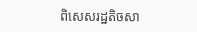ពិសេសរដ្ឋតិចសា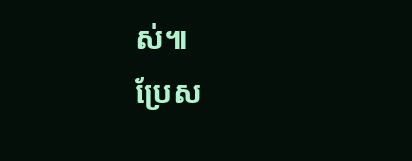ស់៕
ប្រែស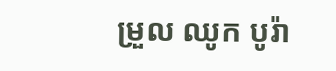ម្រួល ឈូក បូរ៉ា